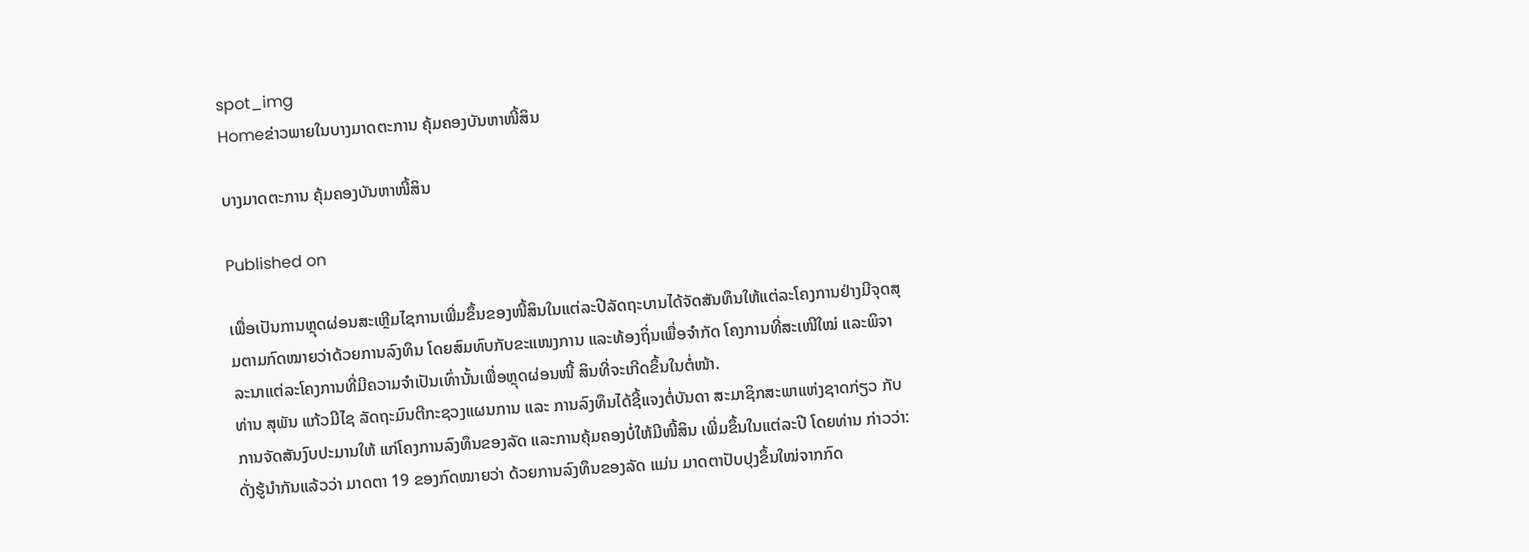spot_img
Homeຂ່າວພາຍໃນບາງມາດຕະການ ຄຸ້ມຄອງບັນຫາໜີ້ສິນ

ບາງມາດຕະການ ຄຸ້ມຄອງບັນຫາໜີ້ສິນ

Published on

ເພື່ອເປັນການຫຼຸດຜ່ອນສະເຫຼີມໄຊການເພີ່ມຂຶ້ນຂອງໜີ້ສິນໃນແຕ່ລະປີລັດຖະບານໄດ້ຈັດສັນທຶນໃຫ້ແຕ່ລະໂຄງການຢ່າງມີຈຸດສຸມຕາມກົດໝາຍວ່າດ້ວຍການລົງທຶນ ໂດຍສົມທົບກັບຂະແໜງການ ແລະທ້ອງຖິ່ນເພື່ອຈຳກັດ ໂຄງການທີ່ສະເໜີໃໝ່ ແລະພິຈາລະນາແຕ່ລະໂຄງການທີ່ມີຄວາມຈຳເປັນເທົ່ານັ້ນເພື່ອຫຼຸດຜ່ອນໜີ້ ສິນທີ່ຈະເກີດຂຶ້ນໃນຕໍ່ໜ້າ.
ທ່ານ ສຸພັນ ແກ້ວມີໄຊ ລັດຖະມົນຕີກະຊວງແຜນການ ແລະ ການລົງທຶນໄດ້ຊີ້ແຈງຕໍ່ບັນດາ ສະມາຊິກສະພາແຫ່ງຊາດກ່ຽວ ກັບການຈັດສັນງົບປະມານໃຫ້ ແກ່ໂຄງການລົງທຶນຂອງລັດ ແລະການຄຸ້ມຄອງບໍ່ໃຫ້ມີໜີ້ສິນ ເພີ່ມຂຶ້ນໃນແຕ່ລະປີ ໂດຍທ່ານ ກ່າວວ່າ: ດັ່ງຮູ້ນຳກັນແລ້ວວ່າ ມາດຕາ 19 ຂອງກົດໝາຍວ່າ ດ້ວຍການລົງທຶນຂອງລັດ ແມ່ນ ມາດຕາປັບປຸງຂຶ້ນໃໝ່ຈາກກົດ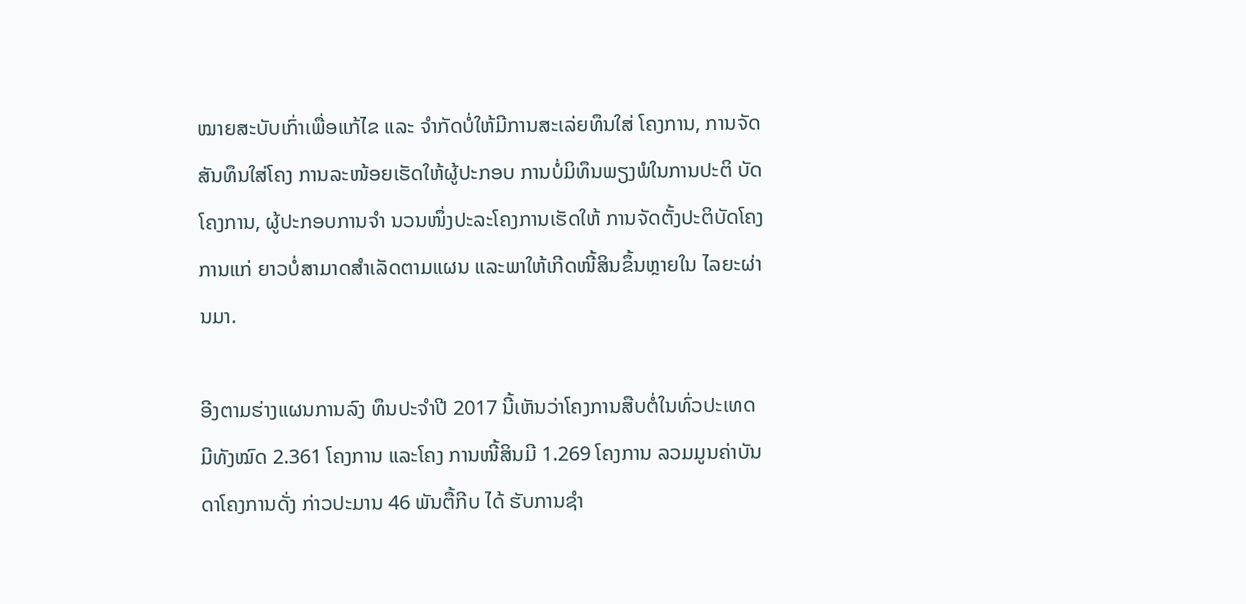ໝາຍສະບັບເກົ່າເພື່ອແກ້ໄຂ ແລະ ຈຳກັດບໍ່ໃຫ້ມີການສະເລ່ຍທຶນໃສ່ ໂຄງການ, ການຈັດສັນທຶນໃສ່ໂຄງ ການລະໜ້ອຍເຮັດໃຫ້ຜູ້ປະກອບ ການບໍ່ມິທຶນພຽງພໍໃນການປະຕິ ບັດໂຄງການ, ຜູ້ປະກອບການຈຳ ນວນໜຶ່ງປະລະໂຄງການເຮັດໃຫ້ ການຈັດຕັ້ງປະຕິບັດໂຄງການແກ່ ຍາວບໍ່ສາມາດສຳເລັດຕາມແຜນ ແລະພາໃຫ້ເກີດໜີ້ສິນຂຶ້ນຫຼາຍໃນ ໄລຍະຜ່ານມາ.

ອີງຕາມຮ່າງແຜນການລົງ ທຶນປະຈຳປີ 2017 ນີ້ເຫັນວ່າໂຄງການສືບຕໍ່ໃນທົ່ວປະເທດມີທັງໝົດ 2.361 ໂຄງການ ແລະໂຄງ ການໜີ້ສິນມີ 1.269 ໂຄງການ ລວມມູນຄ່າບັນດາໂຄງການດັ່ງ ກ່າວປະມານ 46 ພັນຕື້ກີບ ໄດ້ ຮັບການຊຳ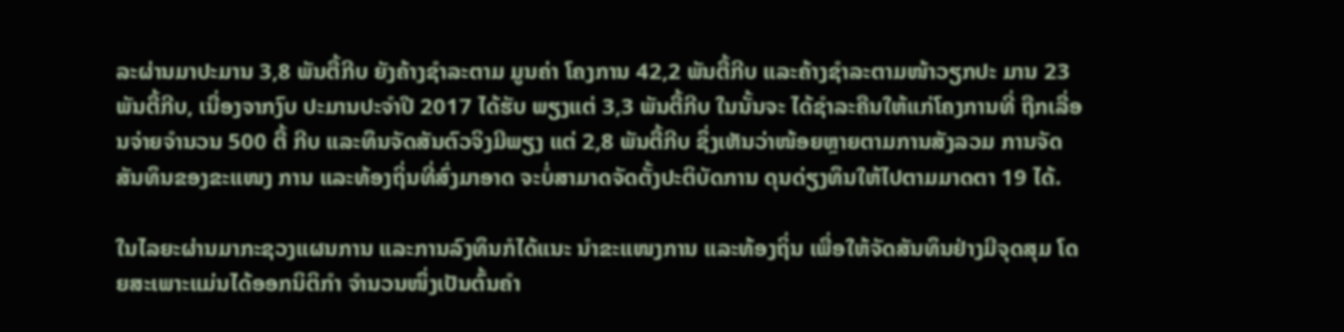ລະຜ່ານມາປະມານ 3,8 ພັນຕື້ກີບ ຍັງຄ້າງຊຳລະຕາມ ມູນຄ່າ ໂຄງການ 42,2 ພັນຕື້ກີບ ແລະຄ້າງຊຳລະຕາມໜ້າວຽກປະ ມານ 23 ພັນຕື້ກີບ, ເນື່ອງຈາກງົບ ປະມານປະຈຳປີ 2017 ໄດ້ຮັບ ພຽງແຕ່ 3,3 ພັນຕື້ກີບ ໃນນັ້ນຈະ ໄດ້ຊຳລະຄືນໃຫ້ແກ່ໂຄງການທີ່ ຖືກເລື່ອນຈ່າຍຈຳນວນ 500 ຕື້ ກີບ ແລະທຶນຈັດສັນຕົວຈິງມີພຽງ ແຕ່ 2,8 ພັນຕື້ກີບ ຊຶ່ງເຫັນວ່າໜ້ອຍຫຼາຍຕາມການສັງລວມ ການຈັດສັນທຶນຂອງຂະແໜງ ການ ແລະທ້ອງຖິ່ນທີ່ສົ່ງມາອາດ ຈະບໍ່ສາມາດຈັດຕັ້ງປະຕິບັດການ ດຸນດ່ຽງທຶນໃຫ້ໄປຕາມມາດຕາ 19 ໄດ້.

ໃນໄລຍະຜ່ານມາກະຊວງແຜນການ ແລະການລົງທຶນກໍໄດ້ແນະ ນຳຂະແໜງການ ແລະທ້ອງຖິ່ນ ເພື່ອໃຫ້ຈັດສັນທຶນຢ່າງມີຈຸດສຸມ ໂດຍສະເພາະແມ່ນໄດ້ອອກນິຕິກຳ ຈຳນວນໜຶ່ງເປັນຕົ້ນຄຳ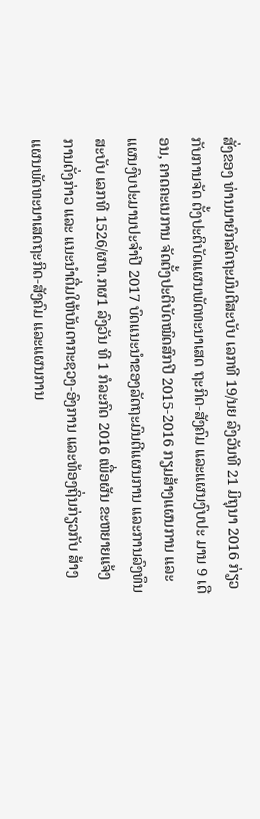ສັ່ງຂອງ ທ່ານນາຍົກລັດຖະມົນຕີສະບັບ ເລກທີ 19/ນຍ ລົງວັນທີ 21 ມິຖຸນາ 2016 ກ່ຽວກັບການຈັດ ຕັ້ງປະຕິບັດແຜນພັດທະນາເສດ ຖະກິດ-ສັງຄົມ ແລະແຜນງົບປະ ມານ 9 ເດືອນ, ຄາດຄະເນການ ຈັດຕັ້ງປະຕິບັດໝົດສົກປີ 2015-2016 ກຽມສ້າງແຜນການ ແລະ ແຜນງົບປະມານປະຈຳປີ 2017 ບົດແນະນຳຂອງລັດຖະມົນຕີແຜນການ ແລະການລົງທຶນສະບັບ ເລກທີ 1526/ຜທ.ກຜ1 ລົງວັນ ທີ 1 ກໍລະກົດ 2016 ເພື່ອຜັນ ຂະຫຍາຍແຈ້ງການດັ່ງກ່າວ ແລະ ແນະນຳຕື່ມໃຫ້ບັນດາກະຊວງ-ອົງການ ແລະທ້ອງຖິ່ນກ່ຽວກັບ ສ້າງແຜນພັດທະນາເສດຖະກິດ-ສັງຄົມ ແລະແຜນການ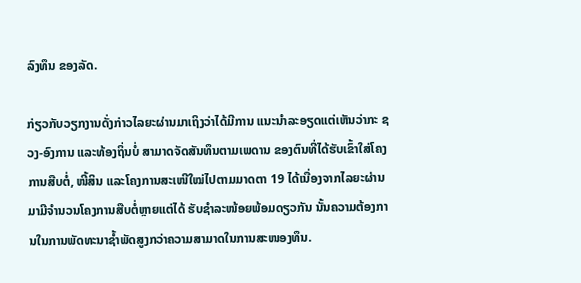ລົງທຶນ ຂອງລັດ.

ກ່ຽວກັບວຽກງານດັ່ງກ່າວໄລຍະຜ່ານມາເຖິງວ່າໄດ້ມີການ ແນະນຳລະອຽດແຕ່ເຫັນວ່າກະ ຊວງ-ອົງການ ແລະທ້ອງຖິ່ນບໍ່ ສາມາດຈັດສັນທຶນຕາມເພດານ ຂອງຕົນທີ່ໄດ້ຮັບເຂົ້າໃສ່ໂຄງການສືບຕໍ່, ໜີ້ສິນ ແລະໂຄງການສະເໜີໃໝ່ໄປຕາມມາດຕາ 19 ໄດ້ເນື່ອງຈາກໄລຍະຜ່ານມາມີຈຳນວນໂຄງການສືບຕໍ່ຫຼາຍແຕ່ໄດ້ ຮັບຊຳລະໜ້ອຍພ້ອມດຽວກັນ ນັ້ນຄວາມຕ້ອງການໃນການພັດທະນາຊ້ຳພັດສູງກວ່າຄວາມສາມາດໃນການສະໜອງທຶນ.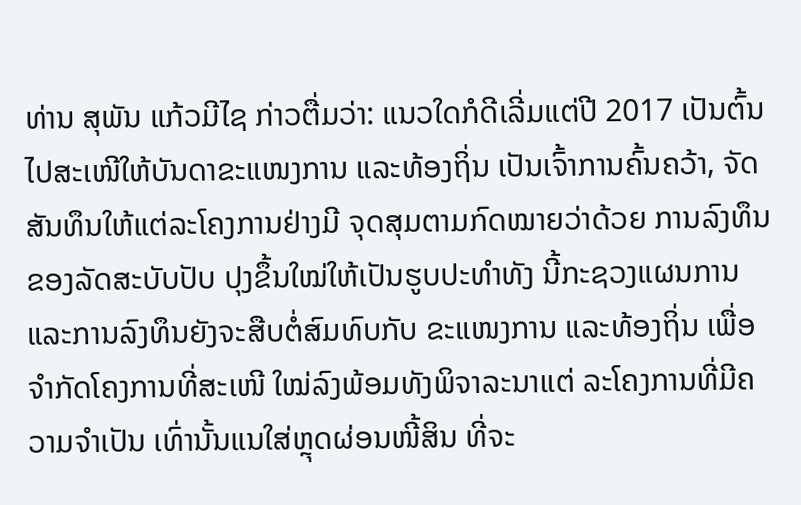ທ່ານ ສຸພັນ ແກ້ວມີໄຊ ກ່າວຕື່ມວ່າ: ແນວໃດກໍດີເລີ່ມແຕ່ປີ 2017 ເປັນຕົ້ນໄປສະເໜີໃຫ້ບັນດາຂະແໜງການ ແລະທ້ອງຖິ່ນ ເປັນເຈົ້າການຄົ້ນຄວ້າ, ຈັດສັນທຶນໃຫ້ແຕ່ລະໂຄງການຢ່າງມີ ຈຸດສຸມຕາມກົດໝາຍວ່າດ້ວຍ ການລົງທຶນຂອງລັດສະບັບປັບ ປຸງຂຶ້ນໃໝ່ໃຫ້ເປັນຮູບປະທຳທັງ ນີ້ກະຊວງແຜນການ ແລະການລົງທຶນຍັງຈະສືບຕໍ່ສົມທົບກັບ ຂະແໜງການ ແລະທ້ອງຖິ່ນ ເພື່ອຈຳກັດໂຄງການທີ່ສະເໜີ ໃໝ່ລົງພ້ອມທັງພິຈາລະນາແຕ່ ລະໂຄງການທີ່ມີຄວາມຈຳເປັນ ເທົ່ານັ້ນແນໃສ່ຫຼຸດຜ່ອນໜີ້ສິນ ທີ່ຈະ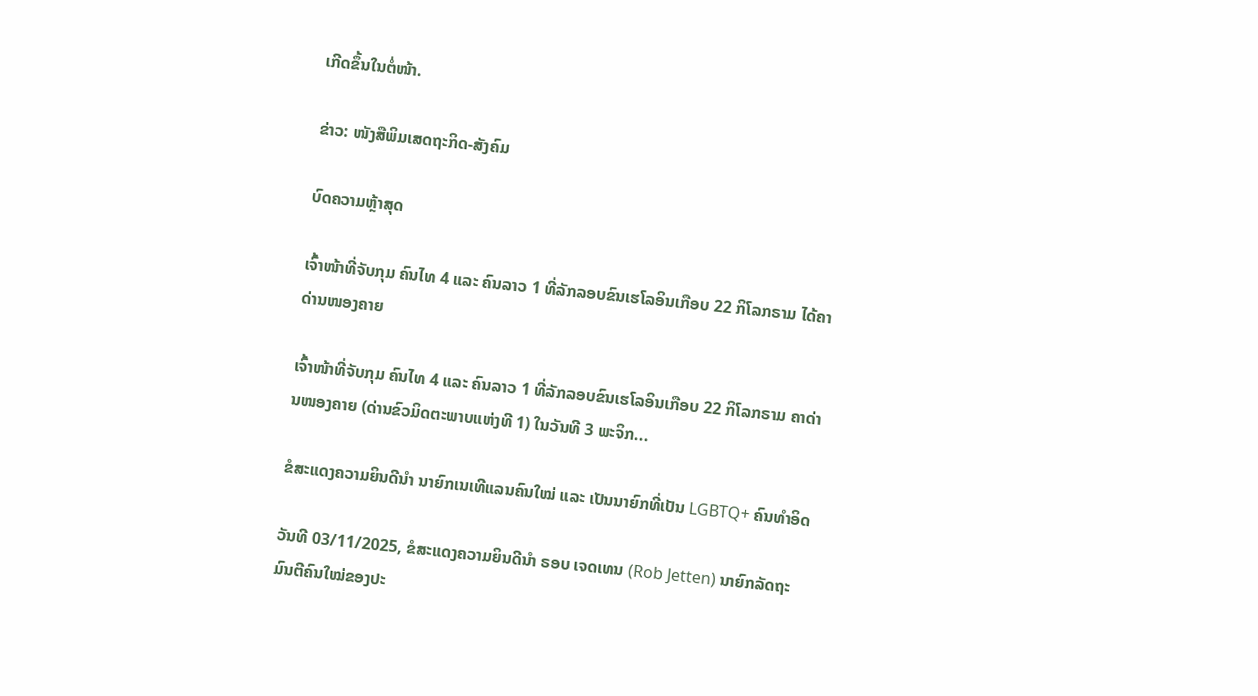ເກີດຂຶ້ນໃນຕໍ່ໜ້າ.

ຂ່າວ: ໜັງສືພິມເສດຖະກິດ-ສັງຄົມ

ບົດຄວາມຫຼ້າສຸດ

ເຈົ້າໜ້າທີ່ຈັບກຸມ ຄົນໄທ 4 ແລະ ຄົນລາວ 1 ທີ່ລັກລອບຂົນເຮໂລອິນເກືອບ 22 ກິໂລກຣາມ ໄດ້ຄາດ່ານໜອງຄາຍ

ເຈົ້າໜ້າທີ່ຈັບກຸມ ຄົນໄທ 4 ແລະ ຄົນລາວ 1 ທີ່ລັກລອບຂົນເຮໂລອິນເກືອບ 22 ກິໂລກຣາມ ຄາດ່ານໜອງຄາຍ (ດ່ານຂົວມິດຕະພາບແຫ່ງທີ 1) ໃນວັນທີ 3 ພະຈິກ...

ຂໍສະແດງຄວາມຍິນດີນຳ ນາຍົກເນເທີແລນຄົນໃໝ່ ແລະ ເປັນນາຍົກທີ່ເປັນ LGBTQ+ ຄົນທຳອິດ

ວັນທີ 03/11/2025, ຂໍສະແດງຄວາມຍິນດີນຳ ຣອບ ເຈດເທນ (Rob Jetten) ນາຍົກລັດຖະມົນຕີຄົນໃໝ່ຂອງປະ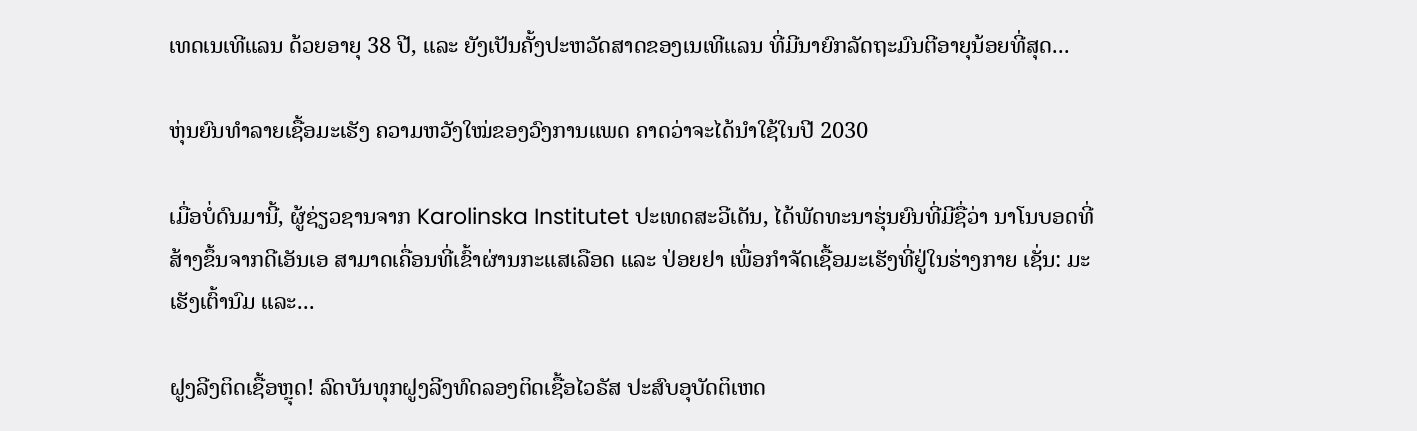ເທດເນເທີແລນ ດ້ວຍອາຍຸ 38 ປີ, ແລະ ຍັງເປັນຄັ້ງປະຫວັດສາດຂອງເນເທີແລນ ທີ່ມີນາຍົກລັດຖະມົນຕີອາຍຸນ້ອຍທີ່ສຸດ...

ຫຸ່ນຍົນທຳລາຍເຊື້ອມະເຮັງ ຄວາມຫວັງໃໝ່ຂອງວົງການແພດ ຄາດວ່າຈະໄດ້ນໍາໃຊ້ໃນປີ 2030

ເມື່ອບໍ່ດົນມານີ້, ຜູ້ຊ່ຽວຊານຈາກ Karolinska Institutet ປະເທດສະວີເດັນ, ໄດ້ພັດທະນາຮຸ່ນຍົນທີ່ມີຊື່ວ່າ ນາໂນບອດທີ່ສ້າງຂຶ້ນຈາກດີເອັນເອ ສາມາດເຄື່ອນທີ່ເຂົ້າຜ່ານກະແສເລືອດ ແລະ ປ່ອຍຢາ ເພື່ອກຳຈັດເຊື້ອມະເຮັງທີ່ຢູ່ໃນຮ່າງກາຍ ເຊັ່ນ: ມະເຮັງເຕົ້ານົມ ແລະ...

ຝູງລີງຕິດເຊື້ອຫຼຸດ! ລົດບັນທຸກຝູງລີງທົດລອງຕິດເຊື້ອໄວຣັສ ປະສົບອຸບັດຕິເຫດ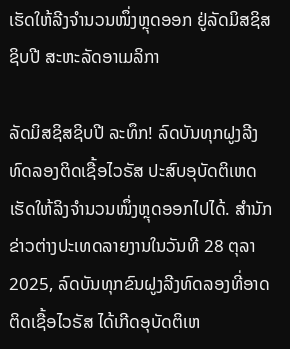ເຮັດໃຫ້ລີງຈຳນວນໜຶ່ງຫຼຸດອອກ ຢູ່ລັດມິສຊິສຊິບປີ ສະຫະລັດອາເມລິກາ

ລັດມິສຊິສຊິບປີ ລະທຶກ! ລົດບັນທຸກຝູງລີງທົດລອງຕິດເຊື້ອໄວຣັສ ປະສົບອຸບັດຕິເຫດ ເຮັດໃຫ້ລິງຈຳນວນໜຶ່ງຫຼຸດອອກໄປໄດ້. ສຳນັກຂ່າວຕ່າງປະເທດລາຍງານໃນວັນທີ 28 ຕຸລາ 2025, ລົດບັນທຸກຂົນຝູງລີງທົດລອງທີ່ອາດຕິດເຊື້ອໄວຣັສ ໄດ້ເກີດອຸບັດຕິເຫ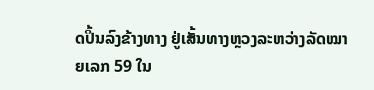ດປິ້ນລົງຂ້າງທາງ ຢູ່ເສັ້ນທາງຫຼວງລະຫວ່າງລັດໝາຍເລກ 59 ໃນ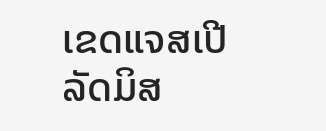ເຂດແຈສເປີ ລັດມິສ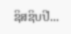ຊິສຊິບປີ...